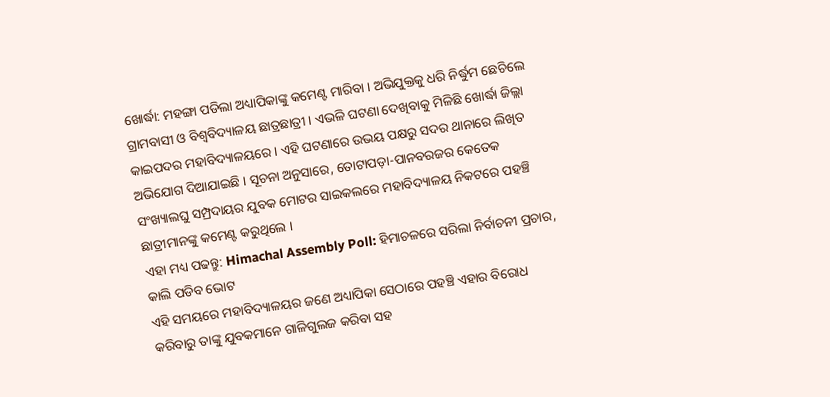ଖୋର୍ଦ୍ଧା: ମହଙ୍ଗା ପଡିଲା ଅଧ୍ୟାପିକାଙ୍କୁ କମେଣ୍ଟ ମାରିବା । ଅଭିଯୁକ୍ତକୁ ଧରି ନିର୍ଦ୍ଧୁମ ଛେଚିଲେ ଗ୍ରାମବାସୀ ଓ ବିଶ୍ବବିଦ୍ୟାଳୟ ଛାତ୍ରଛାତ୍ରୀ । ଏଭଳି ଘଟଣା ଦେଖିବାକୁ ମିଳିଛି ଖୋର୍ଦ୍ଧା ଜିଲ୍ଲା କାଇପଦର ମହାବିଦ୍ୟାଳୟରେ । ଏହି ଘଟଣାରେ ଉଭୟ ପକ୍ଷରୁ ସଦର ଥାନାରେ ଲିଖିତ ଅଭିଯୋଗ ଦିଆଯାଇଛି । ସୂଚନା ଅନୁସାରେ, ତୋଟାପଡ଼ା-ପାନବରଜର କେତେକ ସଂଖ୍ୟାଲଘୁ ସମ୍ପ୍ରଦାୟର ଯୁବକ ମୋଟର ସାଇକଲରେ ମହାବିଦ୍ୟାଳୟ ନିକଟରେ ପହଞ୍ଚି ଛାତ୍ରୀମାନଙ୍କୁ କମେଣ୍ଟ କରୁଥିଲେ ।
ଏହା ମଧ୍ୟ ପଢନ୍ତୁ: Himachal Assembly Poll: ହିମାଚଳରେ ସରିଲା ନିର୍ବାଚନୀ ପ୍ରଚାର, କାଲି ପଡିବ ଭୋଟ
ଏହି ସମୟରେ ମହାବିଦ୍ୟାଳୟର ଜଣେ ଅଧ୍ୟାପିକା ସେଠାରେ ପହଞ୍ଚି ଏହାର ବିରୋଧ କରିବାରୁ ତାଙ୍କୁ ଯୁବକମାନେ ଗାଳିଗୁଲଜ କରିବା ସହ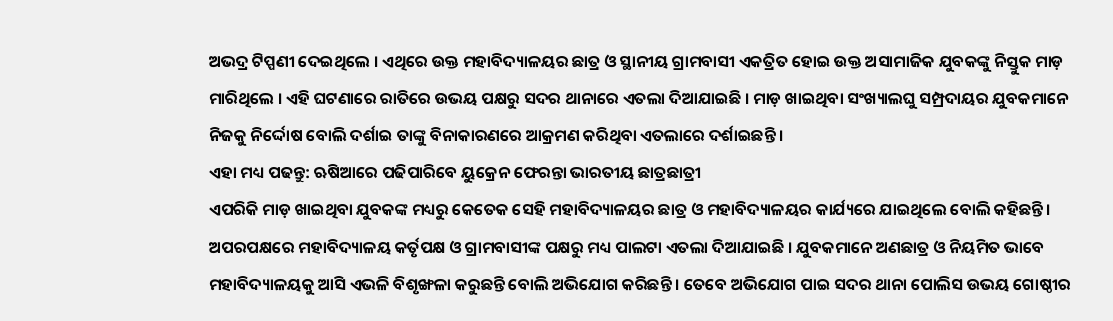ଅଭଦ୍ର ଟିପ୍ପଣୀ ଦେଇଥିଲେ । ଏଥିରେ ଉକ୍ତ ମହାବିଦ୍ୟାଳୟର ଛାତ୍ର ଓ ସ୍ଥାନୀୟ ଗ୍ରାମବାସୀ ଏକତ୍ରିତ ହୋଇ ଉକ୍ତ ଅସାମାଜିକ ଯୁବକଙ୍କୁ ନିସ୍ତୁକ ମାଡ଼ ମାରିଥିଲେ । ଏହି ଘଟଣାରେ ରାତିରେ ଉଭୟ ପକ୍ଷରୁ ସଦର ଥାନାରେ ଏତଲା ଦିଆଯାଇଛି । ମାଡ଼ ଖାଇଥିବା ସଂଖ୍ୟାଲଘୁ ସମ୍ପ୍ରଦାୟର ଯୁବକମାନେ ନିଜକୁ ନିର୍ଦ୍ଦୋଷ ବୋଲି ଦର୍ଶାଇ ତାଙ୍କୁ ବିନାକାରଣରେ ଆକ୍ରମଣ କରିଥିବା ଏତଲାରେ ଦର୍ଶାଇଛନ୍ତି ।
ଏହା ମଧ୍ୟ ପଢନ୍ତୁ: ଋଷିଆରେ ପଢିପାରିବେ ୟୁକ୍ରେନ ଫେରନ୍ତା ଭାରତୀୟ ଛାତ୍ରଛାତ୍ରୀ
ଏପରିକି ମାଡ଼ ଖାଇଥିବା ଯୁବକଙ୍କ ମଧ୍ୟରୁ କେତେକ ସେହି ମହାବିଦ୍ୟାଳୟର ଛାତ୍ର ଓ ମହାବିଦ୍ୟାଳୟର କାର୍ଯ୍ୟରେ ଯାଇଥିଲେ ବୋଲି କହିଛନ୍ତି । ଅପରପକ୍ଷରେ ମହାବିଦ୍ୟାଳୟ କର୍ତୃପକ୍ଷ ଓ ଗ୍ରାମବାସୀଙ୍କ ପକ୍ଷରୁ ମଧ୍ୟ ପାଲଟା ଏତଲା ଦିଆଯାଇଛି । ଯୁବକମାନେ ଅଣଛାତ୍ର ଓ ନିୟମିତ ଭାବେ ମହାବିଦ୍ୟାଳୟକୁ ଆସି ଏଭଳି ବିଶୃଙ୍ଖଳା କରୁଛନ୍ତି ବୋଲି ଅଭିଯୋଗ କରିଛନ୍ତି । ତେବେ ଅଭିଯୋଗ ପାଇ ସଦର ଥାନା ପୋଲିସ ଉଭୟ ଗୋଷ୍ଠୀର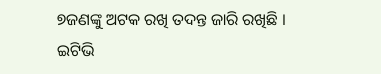୭ଜଣଙ୍କୁ ଅଟକ ରଖି ତଦନ୍ତ ଜାରି ରଖିଛି ।
ଇଟିଭି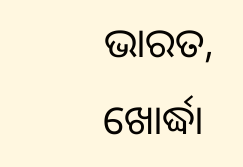ଭାରତ, ଖୋର୍ଦ୍ଧା